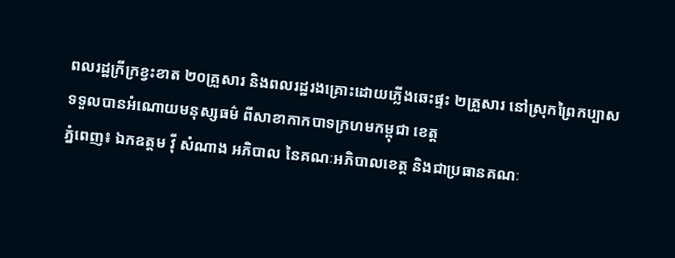ពលរដ្ឋក្រីក្រខ្វះខាត ២០គ្រួសារ និងពលរដ្ឋរងគ្រោះដោយភ្លើងឆេះផ្ទះ ២គ្រួសារ នៅស្រុកព្រៃកប្បាស ទទួលបានអំណោយមនុស្សធម៌ ពីសាខាកាកបាទក្រហមកម្ពុជា ខេត្ត
ភ្នំពេញ៖ ឯកឧត្តម វ៉ី សំណាង អភិបាល នៃគណៈអភិបាលខេត្ត និងជាប្រធានគណៈ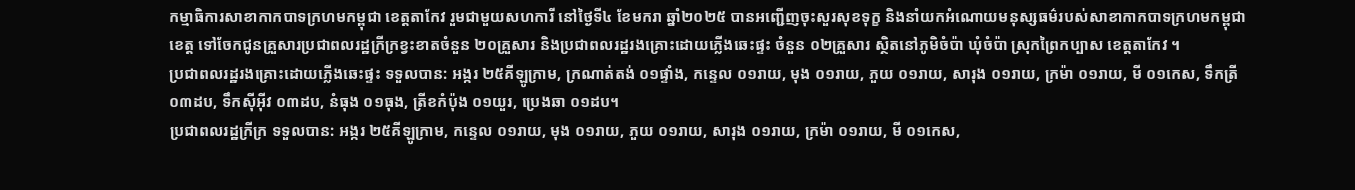កម្មាធិការសាខាកាកបាទក្រហមកម្ពុជា ខេត្តតាកែវ រួមជាមួយសហការី នៅថ្ងៃទី៤ ខែមករា ឆ្នាំ២០២៥ បានអញ្ជើញចុះសួរសុខទុក្ខ និងនាំយកអំណោយមនុស្សធម៌របស់សាខាកាកបាទក្រហមកម្ពុជា ខេត្ត ទៅចែកជូនគ្រួសារប្រជាពលរដ្ឋក្រីក្រខ្វះខាតចំនួន ២០គ្រួសារ និងប្រជាពលរដ្ឋរងគ្រោះដោយភ្លើងឆេះផ្ទះ ចំនួន ០២គ្រួសារ ស្ថិតនៅភូមិចំប៉ា ឃុំចំប៉ា ស្រុកព្រៃកប្បាស ខេត្តតាកែវ ។
ប្រជាពលរដ្ឋរងគ្រោះដោយភ្លើងឆេះផ្ទះ ទទួលបាន: អង្ករ ២៥គីឡូក្រាម, ក្រណាត់តង់ ០១ផ្ទាំង, កន្ទេល ០១រាយ, មុង ០១រាយ, ភួយ ០១រាយ, សារុង ០១រាយ, ក្រម៉ា ០១រាយ, មី ០១កេស, ទឹកត្រី ០៣ដប, ទឹកស៊ីអ៊ីវ ០៣ដប, នំធុង ០១ធុង, ត្រីខកំប៉ុង ០១យួរ, ប្រេងឆា ០១ដប។
ប្រជាពលរដ្ឋក្រីក្រ ទទួលបាន: អង្ករ ២៥គីឡូក្រាម, កន្ទេល ០១រាយ, មុង ០១រាយ, ភួយ ០១រាយ, សារុង ០១រាយ, ក្រម៉ា ០១រាយ, មី ០១កេស,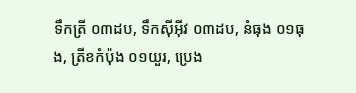ទឹកត្រី ០៣ដប, ទឹកស៊ីអ៊ីវ ០៣ដប, នំធុង ០១ធុង, ត្រីខកំប៉ុង ០១យួរ, ប្រេង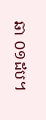ឆា ០១ដប។